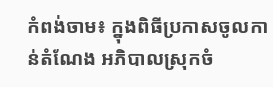កំពង់ចាម៖ ក្នុងពិធីប្រកាសចូលកាន់តំណែង អភិបាលស្រុកចំ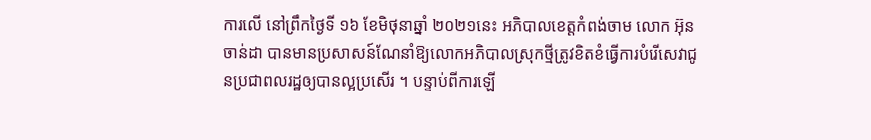ការលើ នៅព្រឹកថ្ងៃទី ១៦ ខែមិថុនាឆ្នាំ ២០២១នេះ អភិបាលខេត្តកំពង់ចាម លោក អ៊ុន ចាន់ដា បានមានប្រសាសន៍ណែនាំឱ្យលោកអភិបាលស្រុកថ្មីត្រូវខិតខំធ្វើការបំរើសេវាជូនប្រជាពលរដ្ឋឲ្យបានល្អប្រសើរ ។ បន្ទាប់ពីការឡើ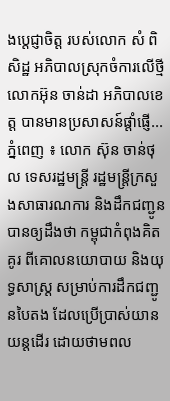ងប្ដេជ្ញាចិត្ត របស់លោក សំ ពិសិដ្ឋ អភិបាលស្រុកចំការលើថ្មី លោកអ៊ុន ចាន់ដា អភិបាលខេត្ត បានមានប្រសាសន៍ផ្តាំផ្ញើ...
ភ្នំពេញ ៖ លោក ស៊ុន ចាន់ថុល ទេសរដ្ឋមន្ដ្រី រដ្ឋមន្ត្រីក្រសួងសាធារណការ និងដឹកជញ្ជូន បានឲ្យដឹងថា កម្ពុជាកំពុងគិតគូរ ពីគោលនយោបាយ និងយុទ្ធសាស្ត្រ សម្រាប់ការដឹកជញ្ជូនបៃតង ដែលប្រើប្រាស់យានយន្តដើរ ដោយថាមពល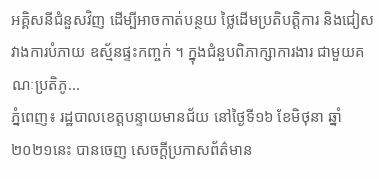អគ្គិសនីជំនួសវិញ ដើម្បីអាចកាត់បន្ថយ ថ្លៃដើមប្រតិបត្តិការ និងជៀសវាងការបំភាយ ឧស្ម័នផ្ទះកញ្ចក់ ។ ក្នុងជំនួបពិភាក្សាការងារ ជាមួយគណៈប្រតិភូ...
ភ្នំពេញ៖ រដ្ឋបាលខេត្តបន្ទាយមានជ័យ នៅថ្ងៃទី១៦ ខែមិថុនា ឆ្នាំ២០២១នេះ បានចេញ សេចក្តីប្រកាសព័ត៌មាន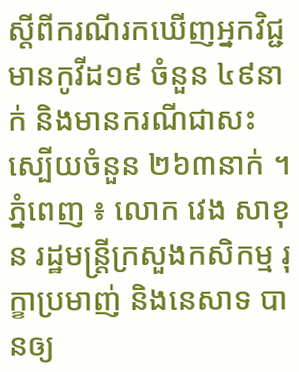ស្ដីពីករណីរកឃើញអ្នកវិជ្ជមានកូវីដ១៩ ចំនួន ៤៩នាក់ និងមានករណីជាសះស្បើយចំនួន ២៦៣នាក់ ។
ភ្នំពេញ ៖ លោក វេង សាខុន រដ្ឋមន្ត្រីក្រសួងកសិកម្ម រុក្ខាប្រមាញ់ និងនេសាទ បានឲ្យ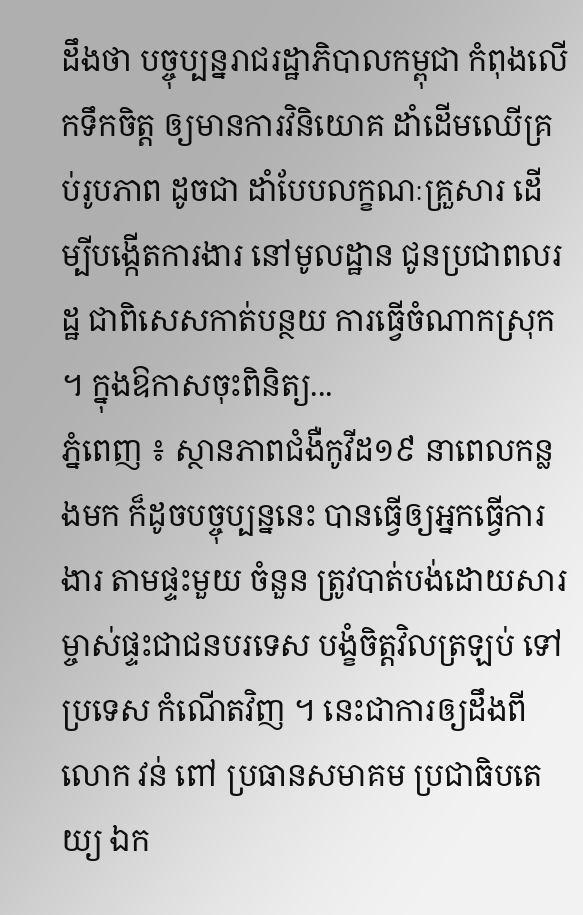ដឹងថា បច្ចុប្បន្នរាជរដ្ឋាភិបាលកម្ពុជា កំពុងលើកទឹកចិត្ត ឲ្យមានការវិនិយោគ ដាំដើមឈើគ្រប់រូបភាព ដូចជា ដាំបែបលក្ខណៈគ្រួសារ ដើម្បីបង្កើតការងារ នៅមូលដ្ឋាន ជូនប្រជាពលរដ្ឋ ជាពិសេសកាត់បន្ថយ ការធ្វើចំណាកស្រុក ។ ក្នុងឱកាសចុះពិនិត្យ...
ភ្នំពេញ ៖ ស្ថានភាពជំងឺកូវីដ១៩ នាពេលកន្លងមក ក៏ដូចបច្ចុប្បន្ននេះ បានធ្វើឲ្យអ្នកធ្វើការងារ តាមផ្ទះមួយ ចំនួន ត្រូវបាត់បង់ដោយសារ ម្ចាស់ផ្ទះជាជនបរទេស បង្ខំចិត្តវិលត្រឡប់ ទៅប្រទេស កំណើតវិញ ។ នេះជាការឲ្យដឹងពីលោក វន់ ពៅ ប្រធានសមាគម ប្រជាធិបតេយ្យ ឯក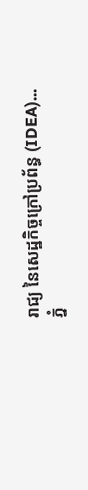រាជ្យ នៃសេដ្ឋកិច្ចក្រៅប្រព័ន្ធ (IDEA)...
ភ្នំ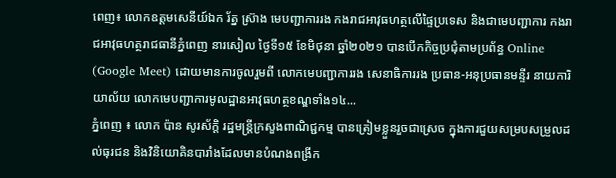ពេញ៖ លោកឧត្តមសេនីយ៍ឯក រ័ត្ន ស្រ៊ាង មេបញ្ជាការរង កងរាជអាវុធហត្ថលើផ្ទៃប្រទេស និងជាមេបញ្ជាការ កងរាជអាវុធហត្ថរាជធានីភ្នំពេញ នារសៀល ថ្ងៃទី១៥ ខែមិថុនា ឆ្នាំ២០២១ បានបើកកិច្ចប្រជុំតាមប្រព័ន្ធ Online (Google Meet) ដោយមានការចូលរួមពី លោកមេបញ្ជាការរង សេនាធិការរង ប្រធាន-អនុប្រធានមន្ទីរ នាយការិយាល័យ លោកមេបញ្ជាការមូលដ្ឋានអាវុធហត្ថខណ្ឌទាំង១៤...
ភ្នំពេញ ៖ លោក ប៉ាន សូរស័ក្ដិ រដ្ឋមន្រ្ដីក្រសួងពាណិជ្ជកម្ម បានត្រៀមខ្លួនរួចជាស្រេច ក្នុងការជួយសម្របសម្រួលដល់ធុរជន និងវិនិយោគិនបារាំងដែលមានបំណងពង្រីក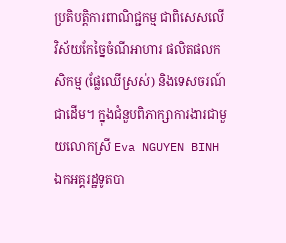ប្រតិបត្តិការពាណិជ្ជកម្ម ជាពិសេសលើវិស័យកែច្នៃចំណីអាហារ ផលិតផលកសិកម្ម (ផ្លែឈើស្រស់) និងទេសចរណ៍ ជាដើម។ ក្នុងជំនួបពិភាក្សាការងារជាមួយលោកស្រី Eva NGUYEN BINH ឯកអគ្គរដ្ឋទូតបា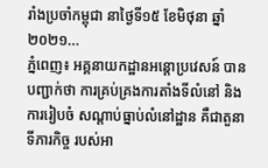រាំងប្រចាំកម្ពុជា នាថ្ងៃទី១៥ ខែមិថុនា ឆ្នាំ២០២១...
ភ្នំពេញ៖ អគ្គនាយកដ្ឋានអន្តោប្រវេសន៍ បានបញ្ជាក់ថា ការគ្រប់គ្រងការតាំងទីលំនៅ និងការរៀបចំ សណ្តាប់ធ្នាប់លំនៅដ្ឋាន គឺជាតួនាទីភារកិច្ច របស់អា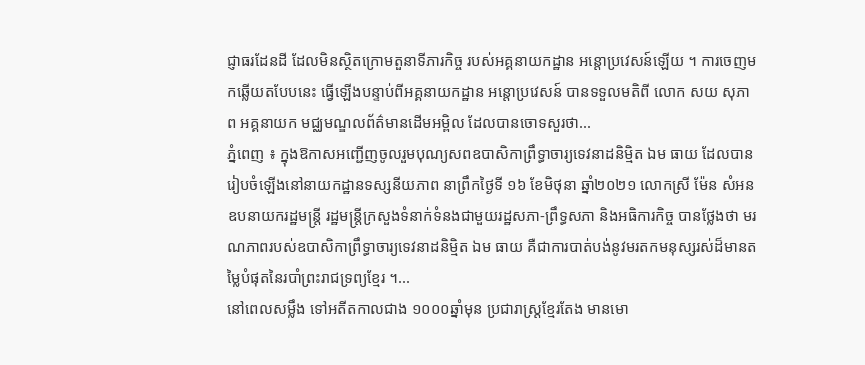ជ្ញាធរដែនដី ដែលមិនស្ថិតក្រោមតួនាទីភារកិច្ច របស់អគ្គនាយកដ្ឋាន អន្តោប្រវេសន៍ឡើយ ។ ការចេញមកឆ្លើយតបែបនេះ ធ្វើឡើងបន្ទាប់ពីអគ្គនាយកដ្ឋាន អន្តោប្រវេសន៍ បានទទួលមតិពី លោក សយ សុភាព អគ្គនាយក មជ្ឈមណ្ឌលព័ត៌មានដើមអម្ពិល ដែលបានចោទសួរថា...
ភ្នំពេញ ៖ ក្នុងឱកាសអញ្ជើញចូលរួមបុណ្យសពឧបាសិកាព្រឹទ្ធាចារ្យទេវនាដនិម្មិត ឯម ធាយ ដែលបានរៀបចំឡើងនៅនាយកដ្ឋានទស្សនីយភាព នាព្រឹកថ្ងៃទី ១៦ ខែមិថុនា ឆ្នាំ២០២១ លោកស្រី ម៉ែន សំអន ឧបនាយករដ្ឋមន្ត្រី រដ្ឋមន្ត្រីក្រសួងទំនាក់ទំនងជាមួយរដ្ឋសភា-ព្រឹទ្ធសភា និងអធិការកិច្ច បានថ្លែងថា មរណភាពរបស់ឧបាសិកាព្រឹទ្ធាចារ្យទេវនាដនិម្មិត ឯម ធាយ គឺជាការបាត់បង់នូវមរតកមនុស្សរស់ដ៏មានតម្លៃបំផុតនៃរបាំព្រះរាជទ្រព្យខ្មែរ ។...
នៅពេលសម្លឹង ទៅអតីតកាលជាង ១០០០ឆ្នាំមុន ប្រជារាស្ត្រខ្មែរតែង មានមោ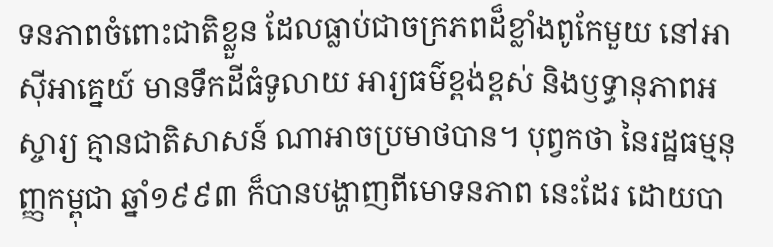ទនភាពចំពោះជាតិខ្លួន ដែលធ្លាប់ជាចក្រភពដ៏ខ្លាំងពូកែមួយ នៅអាស៊ីអាគ្នេយ៍ មានទឹកដីធំទូលាយ អារ្យធម៌ខ្ពង់ខ្ពស់ និងឫទ្ធានុភាពអស្ចារ្យ គ្មានជាតិសាសន៍ ណាអាចប្រមាថបាន។ បុព្វកថា នៃរដ្ឋធម្មនុញ្ញកម្ពុជា ឆ្នាំ១៩៩៣ ក៏បានបង្ហាញពីមោទនភាព នេះដែរ ដោយបា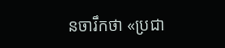នចារឹកថា «ប្រជា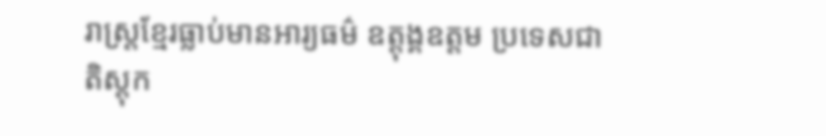រាស្ត្រខ្មែរធ្លាប់មានអារ្យធម៌ ឧត្ដុង្គឧត្ដម ប្រទេសជាតិស្តុក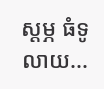ស្ដម្ភ ធំទូលាយ...